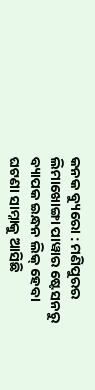କନକ ବ୍ୟୁରୋ : ମଣିପୁରର ଲିମାଖୋଙ୍ଗା ପାୱାର ଷ୍ଟେସନରୁ ବ୍ୟାପକ ଇନ୍ଧନ ଲିକ୍ ହେବା ଘଟଣା ସାମ୍ନାକୁ ଆସିଛି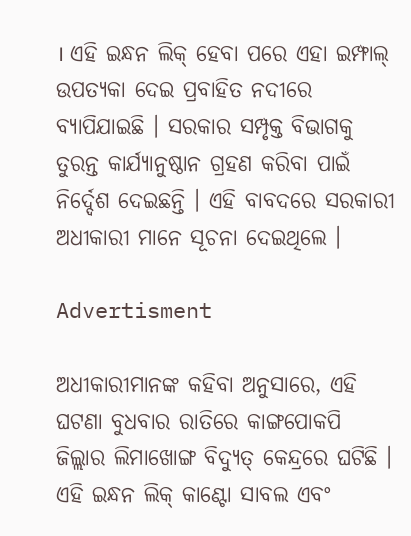। ଏହି ଇନ୍ଧନ ଲିକ୍ ହେବା ପରେ ଏହା ଇମ୍ଫାଲ୍ ଉପତ୍ୟକା ଦେଇ ପ୍ରବାହିତ ନଦୀରେ ବ୍ୟାପିଯାଇଛି । ସରକାର ସମ୍ପୃକ୍ତ ବିଭାଗକୁ ତୁରନ୍ତ କାର୍ଯ୍ୟାନୁଷ୍ଠାନ ଗ୍ରହଣ କରିବା ପାଇଁ ନିର୍ଦ୍ଦେଶ ଦେଇଛନ୍ତି । ଏହି ବାବଦରେ ସରକାରୀ ଅଧୀକାରୀ ମାନେ ସୂଚନା ଦେଇଥିଲେ ।

Advertisment

ଅଧୀକାରୀମାନଙ୍କ କହିବା ଅନୁସାରେ, ଏହି ଘଟଣା ବୁଧବାର ରାତିରେ କାଙ୍ଗପୋକପି ଜିଲ୍ଲାର ଲିମାଖୋଙ୍ଗ ବିଦ୍ୟୁତ୍ କେନ୍ଦ୍ରରେ ଘଟିଛି । ଏହି ଇନ୍ଧନ ଲିକ୍ କାଣ୍ଟୋ ସାବଲ ଏବଂ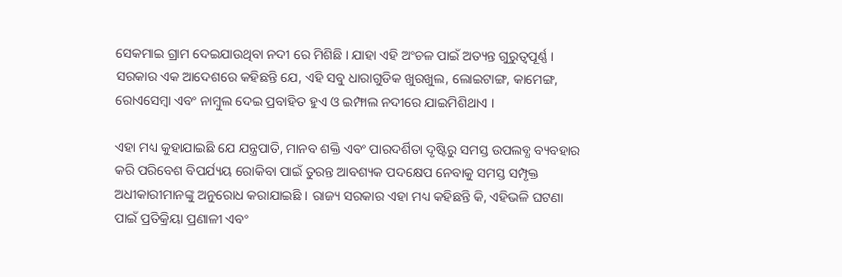ସେକମାଇ ଗ୍ରାମ ଦେଇଯାଉଥିବା ନଦୀ ରେ ମିଶିଛି । ଯାହା ଏହି ଅଂଚଳ ପାଇଁ ଅତ୍ୟନ୍ତ ଗୁରୁତ୍ୱପୂର୍ଣ୍ଣ । ସରକାର ଏକ ଆଦେଶରେ କହିଛନ୍ତି ଯେ, ଏହି ସବୁ ଧାରାଗୁଡିକ ଖୁରଖୁଲ, ଲୋଇଟାଙ୍ଗ, କାମେଙ୍ଗ, ରୋଏସେମ୍ବା ଏବଂ ନାମ୍ବୁଲ ଦେଇ ପ୍ରବାହିତ ହୁଏ ଓ ଇମ୍ଫାଲ ନଦୀରେ ଯାଇମିଶିଥାଏ ।

ଏହା ମଧ୍ୟ କୁହାଯାଇଛି ଯେ ଯନ୍ତ୍ରପାତି, ମାନବ ଶକ୍ତି ଏବଂ ପାରଦର୍ଶିତା ଦୃଷ୍ଟିରୁ ସମସ୍ତ ଉପଲବ୍ଧ ବ୍ୟବହାର କରି ପରିବେଶ ବିପର୍ଯ୍ୟୟ ରୋକିବା ପାଇଁ ତୁରନ୍ତ ଆବଶ୍ୟକ ପଦକ୍ଷେପ ନେବାକୁ ସମସ୍ତ ସମ୍ପୃକ୍ତ ଅଧୀକାରୀମାନଙ୍କୁ ଅନୁରୋଧ କରାଯାଇଛି । ରାଜ୍ୟ ସରକାର ଏହା ମଧ୍ୟ କହିଛନ୍ତି କି, ଏହିଭଳି ଘଟଣା ପାଇଁ ପ୍ରତିକ୍ରିୟା ପ୍ରଣାଳୀ ଏବଂ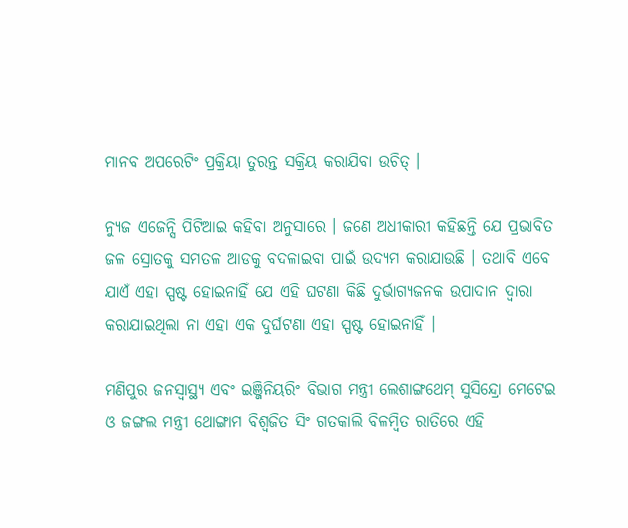ମାନବ ଅପରେଟିଂ ପ୍ରକ୍ରିୟା ତୁରନ୍ତ ସକ୍ରିୟ କରାଯିବା ଉଚିତ୍ ।

ନ୍ୟୁଜ ଏଜେନ୍ସି ପିଟିଆଇ କହିବା ଅନୁସାରେ । ଜଣେ ଅଧୀକାରୀ କହିଛନ୍ତି ଯେ ପ୍ରଭାବିତ ଜଳ ସ୍ରୋତକୁ ସମତଳ ଆଡକୁ ବଦଳାଇବା ପାଇଁ ଉଦ୍ୟମ କରାଯାଉଛି । ତଥାବି ଏବେ ଯାଏଁ ଏହା ସ୍ପଷ୍ଟ ହୋଇନାହିଁ ଯେ ଏହି ଘଟଣା କିଛି ଦୁର୍ଭାଗ୍ୟଜନକ ଉପାଦାନ ଦ୍ୱାରା କରାଯାଇଥିଲା ନା ଏହା ଏକ ଦୁର୍ଘଟଣା ଏହା ସ୍ପଷ୍ଟ ହୋଇନାହିଁ ।

ମଣିପୁର ଜନସ୍ୱାସ୍ଥ୍ୟ ଏବଂ ଇଞ୍ଜିନିୟରିଂ ବିଭାଗ ମନ୍ତ୍ରୀ ଲେଶାଙ୍ଗଥେମ୍ ସୁସିନ୍ଦ୍ରୋ ମେଟେଇ ଓ ଜଙ୍ଗଲ ମନ୍ତ୍ରୀ ଥୋଙ୍ଗାମ ବିଶ୍ୱଜିତ ସିଂ ଗତକାଲି ବିଳମ୍ବିତ ରାତିରେ ଏହି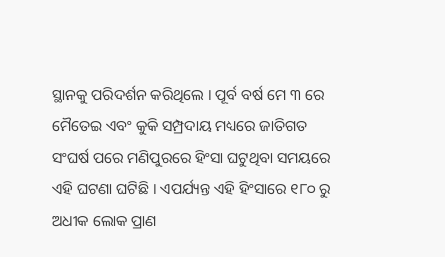ସ୍ଥାନକୁ ପରିଦର୍ଶନ କରିଥିଲେ । ପୂର୍ବ ବର୍ଷ ମେ ୩ ରେ ମୈତେଇ ଏବଂ କୁକି ସମ୍ପ୍ରଦାୟ ମଧ୍ୟରେ ଜାତିଗତ ସଂଘର୍ଷ ପରେ ମଣିପୁରରେ ହିଂସା ଘଟୁଥିବା ସମୟରେ ଏହି ଘଟଣା ଘଟିଛି । ଏପର୍ଯ୍ୟନ୍ତ ଏହି ହିଂସାରେ ୧୮୦ ରୁ ଅଧୀକ ଲୋକ ପ୍ରାଣ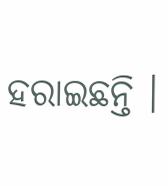ହରାଇଛନ୍ତି ।